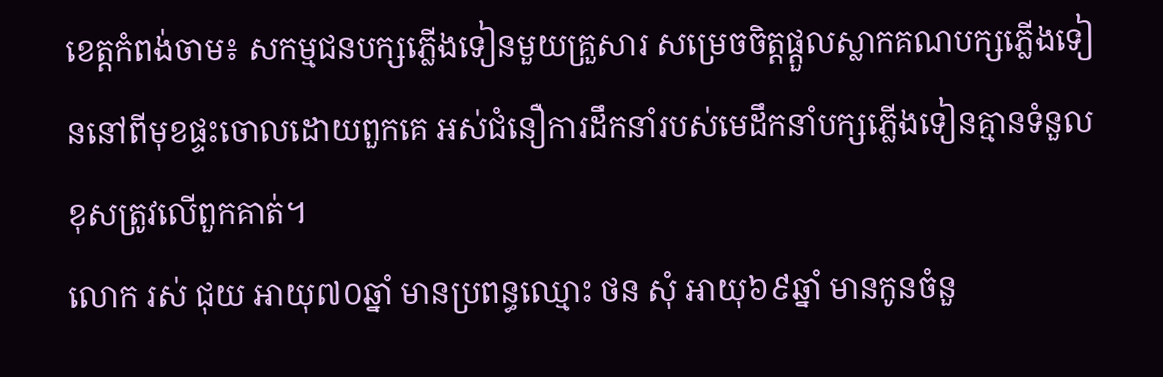ខេត្តកំពង់ចាម៖ សកម្មជនបក្សភ្លេីងទៀនមួយគ្រួសារ សម្រេចចិត្តផ្តួលស្លាកគណបក្សភ្លេីងទៀននៅពីមុខផ្ទះចោលដោយពួកគេ អស់ជំនឿការដឹកនាំរបស់មេដឹកនាំបក្សភ្លេីងទៀនគ្មានទំនួលខុសត្រូវលេីពួកគាត់។
លោក រស់ ជុយ អាយុ៧០ឆ្នាំ មានប្រពន្ធឈ្មោះ ថន សុំ អាយុ៦៩ឆ្នាំ មានកូនចំនួ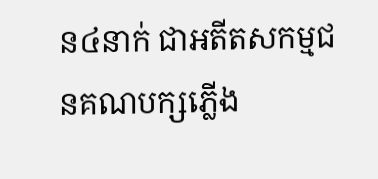ន៤នាក់ ជាអតីតសកម្មជនគណបក្សភ្លេីង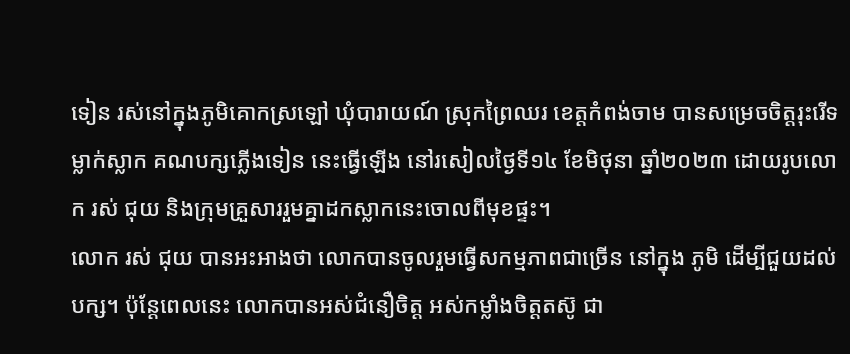ទៀន រស់នៅក្នុងភូមិគោកស្រឡៅ ឃុំបារាយណ៍ ស្រុកព្រៃឈរ ខេត្តកំពង់ចាម បានសម្រេចចិត្តរុះរើទម្លាក់ស្លាក គណបក្សភ្លេីងទៀន នេះធ្វេីឡេីង នៅរសៀលថ្ងៃទី១៤ ខែមិថុនា ឆ្នាំ២០២៣ ដោយរូបលោក រស់ ជុយ និងក្រុមគ្រួសាររួមគ្នាដកស្លាកនេះចោលពីមុខផ្ទះ។
លោក រស់ ជុយ បានអះអាងថា លោកបានចូលរួមធ្វើសកម្មភាពជាច្រើន នៅក្នុង ភូមិ ដើម្បីជួយដល់បក្ស។ ប៉ុន្តែពេលនេះ លោកបានអស់ជំនឿចិត្ត អស់កម្លាំងចិត្តតស៊ូ ជា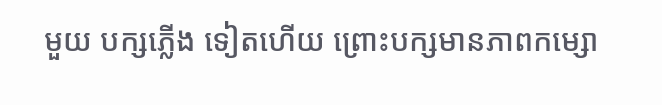មួយ បក្សភ្លើង ទៀតហើយ ព្រោះបក្សមានភាពកម្សោ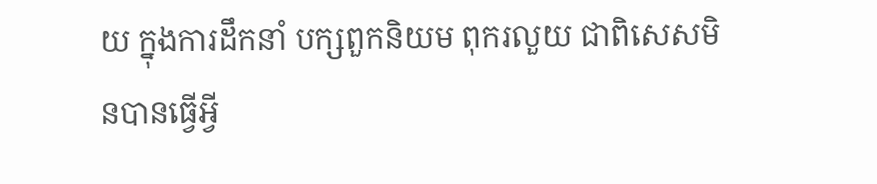យ ក្នុងការដឹកនាំ បក្សពួកនិយម ពុករលួយ ជាពិសេសមិនបានធ្វើអ្វី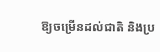ឱ្យចម្រើនដល់ជាតិ និងប្រ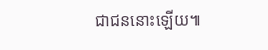ជាជននោះឡើយ៕